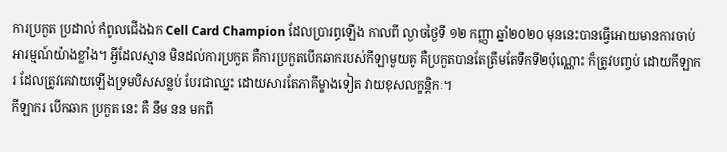ការប្រកួត ប្រដាល់ កំពូលជើងឯក Cell Card Champion ដែលប្រារព្ធឡើង កាលពី ល្ងាចថ្ងៃទី ១២ កញ្ញា ឆ្នាំ២០២០ មុននេះបានធ្វើអោយមានការចាប់អារម្មណ៍យ៉ាងខ្លាំង។ អ្វីដែលស្មាន មិនដល់ការប្រកួត គឺការប្រកួតបើកឆាករបស់កីឡាមួយគូ គឺប្រកួតបានតែត្រឹមតែទឹកទី២ប៉ុណ្ណោះ ក៏ត្រូវបញ្ចប់ ដោយកីឡាករ ដែលត្រូវគេវាយឡើងទ្រមបិសសន្លប់ បែរជាឈ្នះ ដោយសារតែភាគីម្ខាងទៀត វាយខុសលក្ខន្តិកៈ។
កីឡាករ បើកឆាក ប្រកួត នេះ គឺ នឹម នន មកពី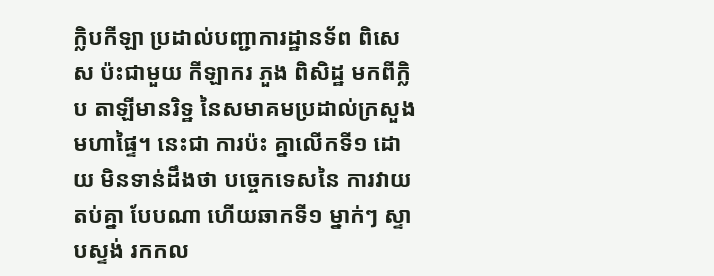ក្លិបកីឡា ប្រដាល់បញ្ជាការដ្ឋានទ័ព ពិសេស ប៉ះជាមួយ កីឡាករ ភួង ពិសិដ្ឋ មកពីក្លិប តាឡីមានរិទ្ឋ នៃសមាគមប្រដាល់ក្រសួង មហាផ្ទៃ។ នេះជា ការប៉ះ គ្នាលើកទី១ ដោយ មិនទាន់ដឹងថា បច្ចេកទេសនៃ ការវាយតប់គ្នា បែបណា ហើយឆាកទី១ ម្នាក់ៗ ស្ទាបស្ទង់ រកកល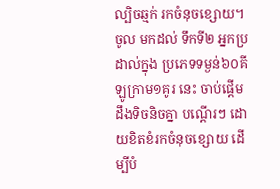ល្បិចឆ្មក់ រកចំនុចខ្សោយ។ ចូល មកដល់ ទឹកទី២ អ្នកប្រដាល់ក្នុង ប្រភេទទម្ងន់៦០គីឡូក្រាម១គូរ នេះ ចាប់ផ្តើម ដឹងទិចនិចគ្នា បណ្តើរៗ ដោយខិតខំរកចំនុចខ្សោយ ដើម្បីបំ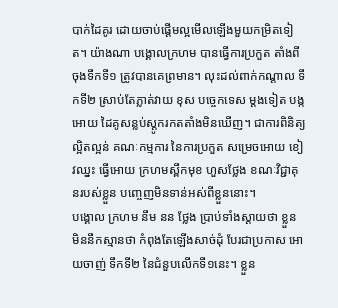បាក់ដៃគូរ ដោយចាប់ផ្តើមល្អមើលឡើងមួយកម្រិតទៀត។ យ៉ាងណា បង្គោលក្រហម បានធ្វើការប្រកួត តាំងពីចុងទឹកទី១ ត្រូវបានគេព្រមាន។ លុះដល់ពាក់កណ្តាល ទឹកទី២ ស្រាប់តែភ្លាត់វាយ ខុស បច្ចេកទេស ម្តងទៀត បង្កអោយ ដៃគូសន្លប់ស្តូករកតតាំងមិនឃើញ។ ជាការពិនិត្យល្អិតល្អន់ គណៈកម្មការ នៃការប្រកួត សម្រេចអោយ ខៀវឈ្នះ ធ្វើអោយ ក្រហមស្ពឹកមុខ ហួសថ្លែង ខណៈវិជ្ជាគុនរបស់ខ្លួន បញ្ចេញមិនទាន់អស់ពីខ្លួននោះ។
បង្គោល ក្រហម នឹម នន ថ្លែង ប្រាប់ទាំងស្តាយថា ខ្លួន មិននឹកស្មានថា កំពុងតែឡើងសាច់ដុំ បែរជាប្រកាស អោយចាញ់ ទឹកទី២ នៃជំនួបលើកទី១នេះ។ ខ្លួន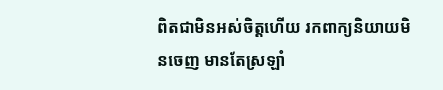ពិតជាមិនអស់ចិត្តហើយ រកពាក្យនិយាយមិនចេញ មានតែស្រឡាំ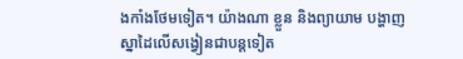ងកាំងថែមទៀត។ យ៉ាងណា ខ្លួន និងព្យាយាម បង្ហាញ ស្នាដៃលើសង្វៀនជាបន្តទៀត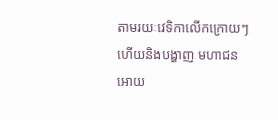តាមរយៈវេទិកាលើកក្រោយៗ ហើយនិងបង្ហាញ មហាជន អោយ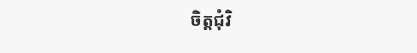ចិត្តជុំវិ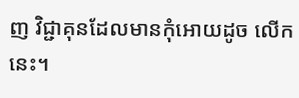ញ វិជ្ជាគុនដែលមានកុំអោយដូច លើកនេះ។